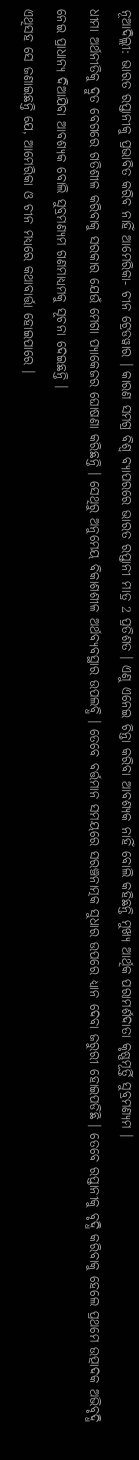ନୂଆଦିଲ୍ଲୀ: ଭାରତ ରପ୍ତାନୀକୁ ପ୍ରଭାବିତ କରିବ ନାହିଁ ଆମେରିକା- ଚୀନ ଟ୍ରେଡୱାର । କାରଣ ସମଗ୍ର ବିଶ୍ବ ବ୍ୟାପରରେ ଭାରତ ରପ୍ତାନୀ ମାତ୍ର 2 ପ୍ରତିଶତ । ଏଣୁ ଏନେଇ ଚିନ୍ତା କରିବା ଆବଶ୍ୟକ ନାହିଁ ବୋଲି କହିଛନ୍ତି ମୁଖ୍ୟ ଆର୍ଥିକ ପରାମର୍ଶଦାତା କୃଷ୍ଣମୂର୍ତ୍ତି ସୁବ୍ରମଣ୍ୟମ ।
ଧୀମା ଅର୍ଥନୀତିକୁ ଦ୍ରୁତ ବେଗରେ ଗତିଶୀଳ କରିବାକୁ ସରକାର ଯେଉଁ ମେଗା ପ୍ୟାକେଜର ଘୋଷଣା କରିଛନ୍ତି । ସେଥିରୁ ଅନୁମେୟ ବିକାଶଶୀଳ ଅର୍ଥବ୍ୟବସ୍ଥାର ଉପଲବ୍ଧି । ତେବେ ବର୍ତ୍ତମାନ ସମୟରେ ସରଞ୍ଚନାତ୍ମକ ସୁଧାର ଉପରେ ଧ୍ୟାନ ଦେବା ଜରୁରୀ ହୋଇପଡିଛି । ତେବେ ରପ୍ତାନୀକୁ ବୃଦ୍ଧି କରିବାକୁ ହେଲେ ପ୍ରଥମେ ଉତ୍ପାଦକ ଅଭିବୃଦ୍ଧି ନେଇ ପ୍ରାଧାନ୍ୟ ଦିଆଯିବା ଆବଶ୍ୟକ ବୋଲି ସୁବ୍ରମଣ୍ୟମ ଗଣମାଧ୍ୟମକୁ ସୂଚନା ଦେଇଛନ୍ତି ।
ଏଥିସହ ସେ ଜଣାଇଛନ୍ତି ଯେ, ଆମେରିକା ଓ ଚୀନ ମଧ୍ୟରେ କଥାବାର୍ତ୍ତା ହୋଇପାରେ ।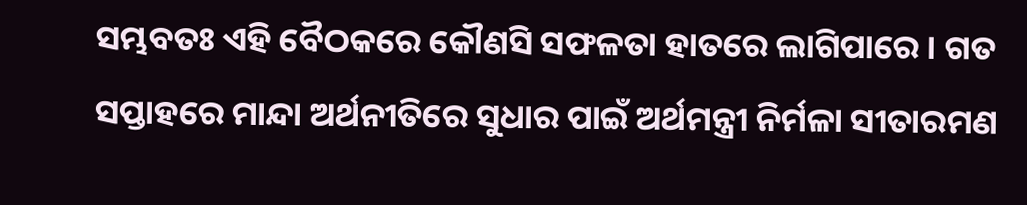ସମ୍ଭବତଃ ଏହି ବୈଠକରେ କୌଣସି ସଫଳତା ହାତରେ ଲାଗିପାରେ । ଗତ ସପ୍ତାହରେ ମାନ୍ଦା ଅର୍ଥନୀତିରେ ସୁଧାର ପାଇଁ ଅର୍ଥମନ୍ତ୍ରୀ ନିର୍ମଳା ସୀତାରମଣ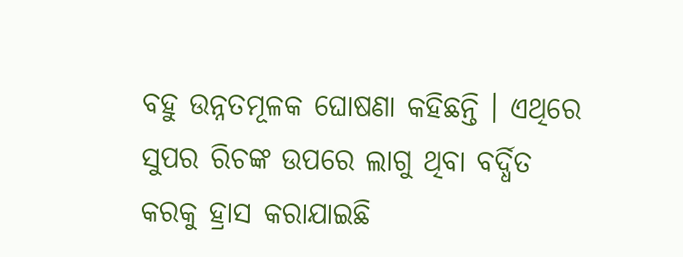ବହୁ ଉନ୍ନତମୂଳକ ଘୋଷଣା କହିଛନ୍ତି । ଏଥିରେ ସୁପର ରିଚଙ୍କ ଉପରେ ଲାଗୁ ଥିବା ବର୍ଦ୍ଧିତ କରକୁ ହ୍ରାସ କରାଯାଇଛି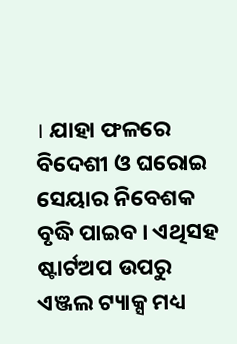। ଯାହା ଫଳରେ ବିଦେଶୀ ଓ ଘରୋଇ ସେୟାର ନିବେଶକ ବୃଦ୍ଧି ପାଇବ । ଏଥିସହ ଷ୍ଟାର୍ଟଅପ ଉପରୁ ଏଞ୍ଜଲ ଟ୍ୟାକ୍ସ ମଧ୍ୟ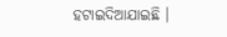ହଟାଇଦିଆଯାଇଛି ।